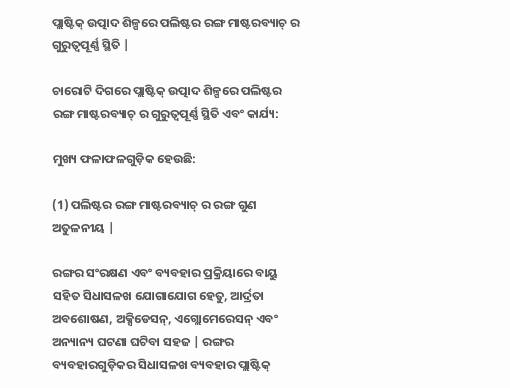ପ୍ଲାଷ୍ଟିକ୍ ଉତ୍ପାଦ ଶିଳ୍ପରେ ପଲିଷ୍ଟର ରଙ୍ଗ ମାଷ୍ଟରବ୍ୟାଚ୍ ର ଗୁରୁତ୍ୱପୂର୍ଣ୍ଣ ସ୍ଥିତି |

ଚାରୋଟି ଦିଗରେ ପ୍ଲାଷ୍ଟିକ୍ ଉତ୍ପାଦ ଶିଳ୍ପରେ ପଲିଷ୍ଟର ରଙ୍ଗ ମାଷ୍ଟରବ୍ୟାଚ୍ ର ଗୁରୁତ୍ୱପୂର୍ଣ୍ଣ ସ୍ଥିତି ଏବଂ କାର୍ଯ୍ୟ:

ମୁଖ୍ୟ ଫଳାଫଳଗୁଡ଼ିକ ହେଉଛି:

(1) ପଲିଷ୍ଟର ରଙ୍ଗ ମାଷ୍ଟରବ୍ୟାଚ୍ ର ରଙ୍ଗ ଗୁଣ ଅତୁଳନୀୟ |

ରଙ୍ଗର ସଂରକ୍ଷଣ ଏବଂ ବ୍ୟବହାର ପ୍ରକ୍ରିୟାରେ ବାୟୁ ସହିତ ସିଧାସଳଖ ଯୋଗାଯୋଗ ହେତୁ, ଆର୍ଦ୍ରତା ଅବଶୋଷଣ, ଅକ୍ସିଡେସନ୍, ଏଗ୍ଲୋମେରେସନ୍ ଏବଂ ଅନ୍ୟାନ୍ୟ ଘଟଣା ଘଟିବା ସହଜ | ରଙ୍ଗର ବ୍ୟବହାରଗୁଡ଼ିକର ସିଧାସଳଖ ବ୍ୟବହାର ପ୍ଲାଷ୍ଟିକ୍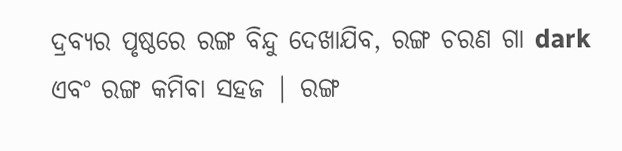ଦ୍ରବ୍ୟର ପୃଷ୍ଠରେ ରଙ୍ଗ ବିନ୍ଦୁ ଦେଖାଯିବ, ରଙ୍ଗ ଚରଣ ଗା dark ଏବଂ ରଙ୍ଗ କମିବା ସହଜ | ରଙ୍ଗ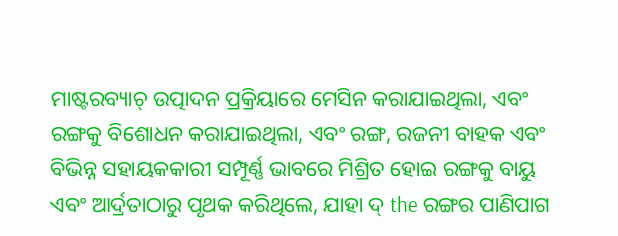ମାଷ୍ଟରବ୍ୟାଚ୍ ଉତ୍ପାଦନ ପ୍ରକ୍ରିୟାରେ ମେସିନ କରାଯାଇଥିଲା, ଏବଂ ରଙ୍ଗକୁ ବିଶୋଧନ କରାଯାଇଥିଲା, ଏବଂ ରଙ୍ଗ, ରଜନୀ ବାହକ ଏବଂ ବିଭିନ୍ନ ସହାୟକକାରୀ ସମ୍ପୂର୍ଣ୍ଣ ଭାବରେ ମିଶ୍ରିତ ହୋଇ ରଙ୍ଗକୁ ବାୟୁ ଏବଂ ଆର୍ଦ୍ରତାଠାରୁ ପୃଥକ କରିଥିଲେ, ଯାହା ଦ୍ the ରଙ୍ଗର ପାଣିପାଗ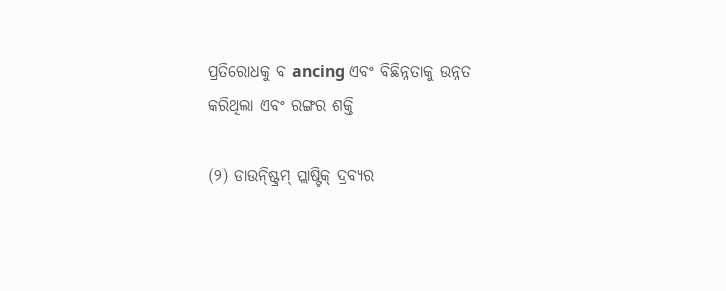ପ୍ରତିରୋଧକୁ ବ ancing ଏବଂ ବିଛିନ୍ନତାକୁ ଉନ୍ନତ କରିଥିଲା ଏବଂ ରଙ୍ଗର ଶକ୍ତି

(୨) ଡାଉନ୍ଷ୍ଟ୍ରିମ୍ ପ୍ଲାଷ୍ଟିକ୍ ଦ୍ରବ୍ୟର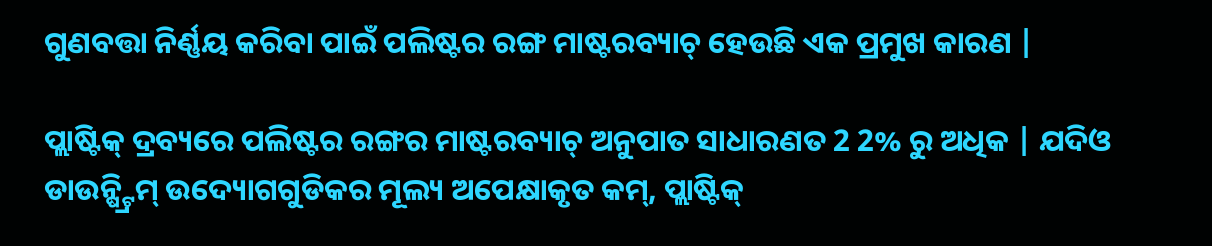ଗୁଣବତ୍ତା ନିର୍ଣ୍ଣୟ କରିବା ପାଇଁ ପଲିଷ୍ଟର ରଙ୍ଗ ମାଷ୍ଟରବ୍ୟାଚ୍ ହେଉଛି ଏକ ପ୍ରମୁଖ କାରଣ |

ପ୍ଲାଷ୍ଟିକ୍ ଦ୍ରବ୍ୟରେ ପଲିଷ୍ଟର ରଙ୍ଗର ମାଷ୍ଟରବ୍ୟାଚ୍ ଅନୁପାତ ସାଧାରଣତ 2 2% ରୁ ଅଧିକ | ଯଦିଓ ଡାଉନ୍ଷ୍ଟ୍ରିମ୍ ଉଦ୍ୟୋଗଗୁଡିକର ମୂଲ୍ୟ ଅପେକ୍ଷାକୃତ କମ୍, ପ୍ଲାଷ୍ଟିକ୍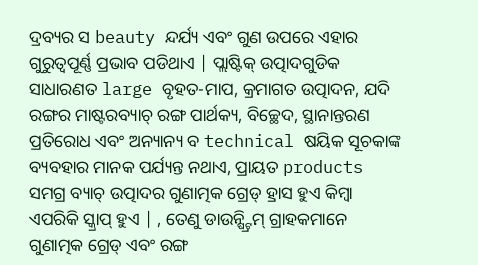ଦ୍ରବ୍ୟର ସ beauty ନ୍ଦର୍ଯ୍ୟ ଏବଂ ଗୁଣ ଉପରେ ଏହାର ଗୁରୁତ୍ୱପୂର୍ଣ୍ଣ ପ୍ରଭାବ ପଡିଥାଏ | ପ୍ଲାଷ୍ଟିକ୍ ଉତ୍ପାଦଗୁଡିକ ସାଧାରଣତ large ବୃହତ-ମାପ, କ୍ରମାଗତ ଉତ୍ପାଦନ, ଯଦି ରଙ୍ଗର ମାଷ୍ଟରବ୍ୟାଚ୍ ରଙ୍ଗ ପାର୍ଥକ୍ୟ, ବିଚ୍ଛେଦ, ସ୍ଥାନାନ୍ତରଣ ପ୍ରତିରୋଧ ଏବଂ ଅନ୍ୟାନ୍ୟ ବ technical ଷୟିକ ସୂଚକାଙ୍କ ବ୍ୟବହାର ମାନକ ପର୍ଯ୍ୟନ୍ତ ନଥାଏ, ପ୍ରାୟତ products ସମଗ୍ର ବ୍ୟାଚ୍ ଉତ୍ପାଦର ଗୁଣାତ୍ମକ ଗ୍ରେଡ୍ ହ୍ରାସ ହୁଏ କିମ୍ବା ଏପରିକି ସ୍କ୍ରାପ୍ ହୁଏ | , ତେଣୁ ଡାଉନ୍ଷ୍ଟ୍ରିମ୍ ଗ୍ରାହକମାନେ ଗୁଣାତ୍ମକ ଗ୍ରେଡ୍ ଏବଂ ରଙ୍ଗ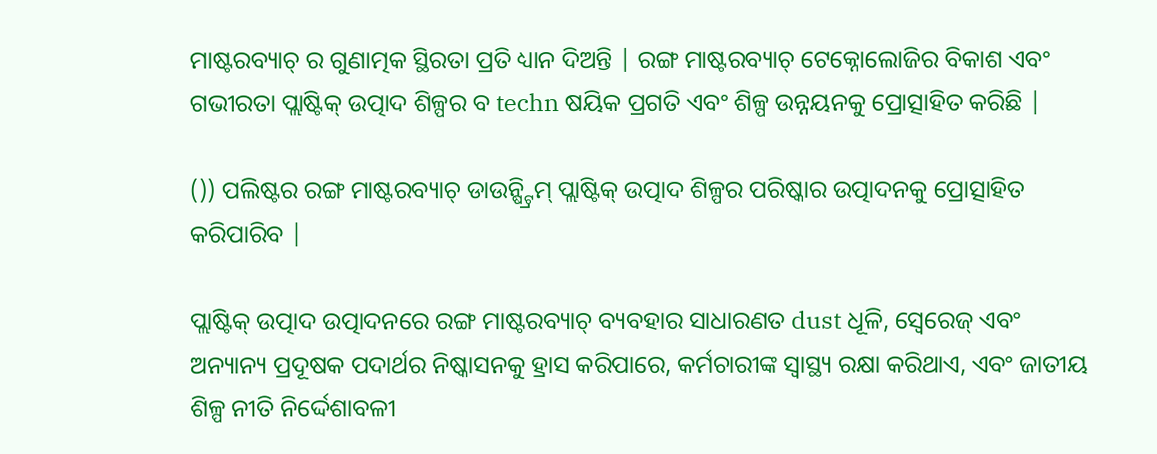ମାଷ୍ଟରବ୍ୟାଚ୍ ର ଗୁଣାତ୍ମକ ସ୍ଥିରତା ପ୍ରତି ଧ୍ୟାନ ଦିଅନ୍ତି | ରଙ୍ଗ ମାଷ୍ଟରବ୍ୟାଚ୍ ଟେକ୍ନୋଲୋଜିର ବିକାଶ ଏବଂ ଗଭୀରତା ପ୍ଲାଷ୍ଟିକ୍ ଉତ୍ପାଦ ଶିଳ୍ପର ବ techn ଷୟିକ ପ୍ରଗତି ଏବଂ ଶିଳ୍ପ ଉନ୍ନୟନକୁ ପ୍ରୋତ୍ସାହିତ କରିଛି |

()) ପଲିଷ୍ଟର ରଙ୍ଗ ମାଷ୍ଟରବ୍ୟାଚ୍ ଡାଉନ୍ଷ୍ଟ୍ରିମ୍ ପ୍ଲାଷ୍ଟିକ୍ ଉତ୍ପାଦ ଶିଳ୍ପର ପରିଷ୍କାର ଉତ୍ପାଦନକୁ ପ୍ରୋତ୍ସାହିତ କରିପାରିବ |

ପ୍ଲାଷ୍ଟିକ୍ ଉତ୍ପାଦ ଉତ୍ପାଦନରେ ରଙ୍ଗ ମାଷ୍ଟରବ୍ୟାଚ୍ ବ୍ୟବହାର ସାଧାରଣତ dust ଧୂଳି, ସ୍ବେରେଜ୍ ଏବଂ ଅନ୍ୟାନ୍ୟ ପ୍ରଦୂଷକ ପଦାର୍ଥର ନିଷ୍କାସନକୁ ହ୍ରାସ କରିପାରେ, କର୍ମଚାରୀଙ୍କ ସ୍ୱାସ୍ଥ୍ୟ ରକ୍ଷା କରିଥାଏ, ଏବଂ ଜାତୀୟ ଶିଳ୍ପ ନୀତି ନିର୍ଦ୍ଦେଶାବଳୀ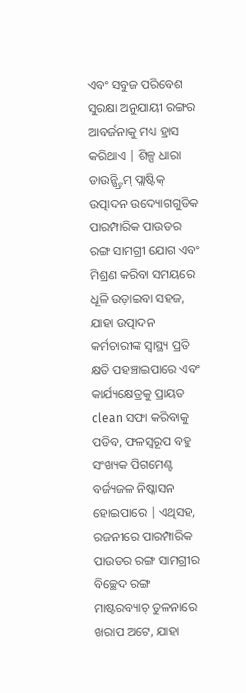ଏବଂ ସବୁଜ ପରିବେଶ ସୁରକ୍ଷା ଅନୁଯାୟୀ ରଙ୍ଗର ଆବର୍ଜନାକୁ ମଧ୍ୟ ହ୍ରାସ କରିଥାଏ | ଶିଳ୍ପ ଧାରା ଡାଉନ୍ଷ୍ଟ୍ରିମ୍ ପ୍ଲାଷ୍ଟିକ୍ ଉତ୍ପାଦନ ଉଦ୍ୟୋଗଗୁଡିକ ପାରମ୍ପାରିକ ପାଉଡର ରଙ୍ଗ ସାମଗ୍ରୀ ଯୋଗ ଏବଂ ମିଶ୍ରଣ କରିବା ସମୟରେ ଧୂଳି ଉଡ଼ାଇବା ସହଜ, ଯାହା ଉତ୍ପାଦନ କର୍ମଚାରୀଙ୍କ ସ୍ୱାସ୍ଥ୍ୟ ପ୍ରତି କ୍ଷତି ପହଞ୍ଚାଇପାରେ ଏବଂ କାର୍ଯ୍ୟକ୍ଷେତ୍ରକୁ ପ୍ରାୟତ clean ସଫା କରିବାକୁ ପଡିବ, ଫଳସ୍ୱରୂପ ବହୁ ସଂଖ୍ୟକ ପିଗମେଣ୍ଟ ବର୍ଜ୍ୟଜଳ ନିଷ୍କାସନ ହୋଇପାରେ | ଏଥିସହ, ରଜନୀରେ ପାରମ୍ପାରିକ ପାଉଡର ରଙ୍ଗ ସାମଗ୍ରୀର ବିଚ୍ଛେଦ ରଙ୍ଗ ମାଷ୍ଟରବ୍ୟାଚ୍ ତୁଳନାରେ ଖରାପ ଅଟେ, ଯାହା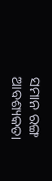ସମାନ ରଙ୍ଗ ଆବଶ୍ୟକତା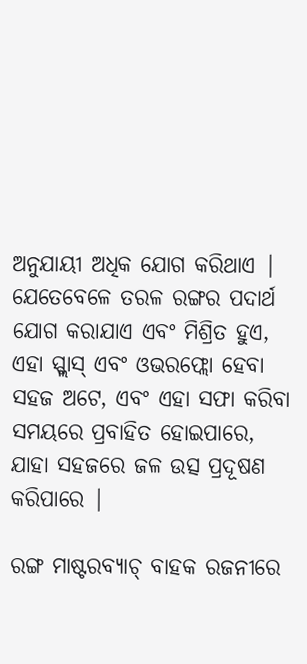ଅନୁଯାୟୀ ଅଧିକ ଯୋଗ କରିଥାଏ | ଯେତେବେଳେ ତରଳ ରଙ୍ଗର ପଦାର୍ଥ ଯୋଗ କରାଯାଏ ଏବଂ ମିଶ୍ରିତ ହୁଏ, ଏହା ସ୍ପ୍ଲାସ୍ ଏବଂ ଓଭରଫ୍ଲୋ ହେବା ସହଜ ଅଟେ, ଏବଂ ଏହା ସଫା କରିବା ସମୟରେ ପ୍ରବାହିତ ହୋଇପାରେ, ଯାହା ସହଜରେ ଜଳ ଉତ୍ସ ପ୍ରଦୂଷଣ କରିପାରେ |

ରଙ୍ଗ ମାଷ୍ଟରବ୍ୟାଚ୍ ବାହକ ରଜନୀରେ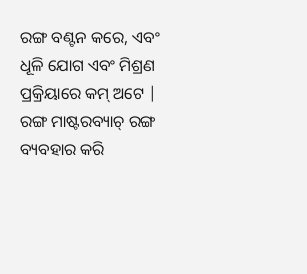ରଙ୍ଗ ବଣ୍ଟନ କରେ, ଏବଂ ଧୂଳି ଯୋଗ ଏବଂ ମିଶ୍ରଣ ପ୍ରକ୍ରିୟାରେ କମ୍ ଅଟେ | ରଙ୍ଗ ମାଷ୍ଟରବ୍ୟାଚ୍ ରଙ୍ଗ ବ୍ୟବହାର କରି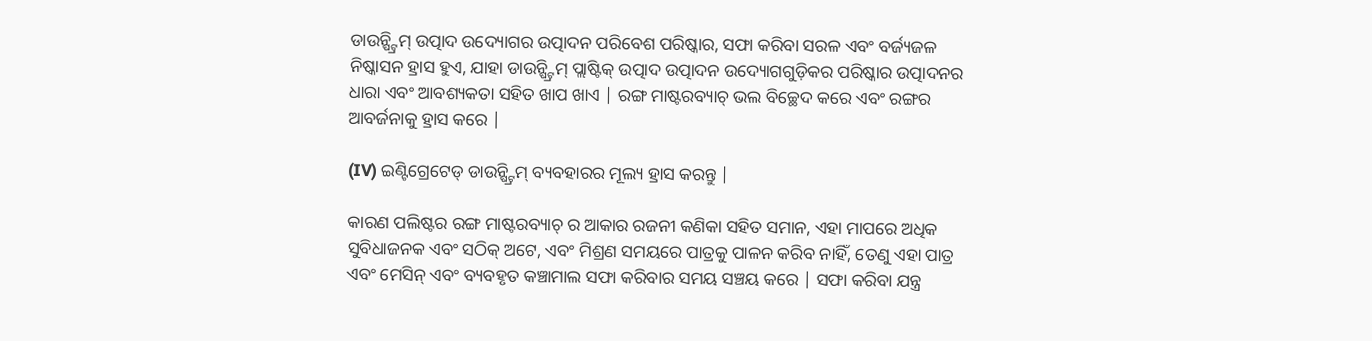ଡାଉନ୍ଷ୍ଟ୍ରିମ୍ ଉତ୍ପାଦ ଉଦ୍ୟୋଗର ଉତ୍ପାଦନ ପରିବେଶ ପରିଷ୍କାର, ସଫା କରିବା ସରଳ ଏବଂ ବର୍ଜ୍ୟଜଳ ନିଷ୍କାସନ ହ୍ରାସ ହୁଏ, ଯାହା ଡାଉନ୍ଷ୍ଟ୍ରିମ୍ ପ୍ଲାଷ୍ଟିକ୍ ଉତ୍ପାଦ ଉତ୍ପାଦନ ଉଦ୍ୟୋଗଗୁଡ଼ିକର ପରିଷ୍କାର ଉତ୍ପାଦନର ଧାରା ଏବଂ ଆବଶ୍ୟକତା ସହିତ ଖାପ ଖାଏ | ରଙ୍ଗ ମାଷ୍ଟରବ୍ୟାଚ୍ ଭଲ ବିଚ୍ଛେଦ କରେ ଏବଂ ରଙ୍ଗର ଆବର୍ଜନାକୁ ହ୍ରାସ କରେ |

(IV) ଇଣ୍ଟିଗ୍ରେଟେଡ୍ ଡାଉନ୍ଷ୍ଟ୍ରିମ୍ ବ୍ୟବହାରର ମୂଲ୍ୟ ହ୍ରାସ କରନ୍ତୁ |

କାରଣ ପଲିଷ୍ଟର ରଙ୍ଗ ମାଷ୍ଟରବ୍ୟାଚ୍ ର ଆକାର ରଜନୀ କଣିକା ସହିତ ସମାନ, ଏହା ମାପରେ ଅଧିକ ସୁବିଧାଜନକ ଏବଂ ସଠିକ୍ ଅଟେ, ଏବଂ ମିଶ୍ରଣ ସମୟରେ ପାତ୍ରକୁ ପାଳନ କରିବ ନାହିଁ, ତେଣୁ ଏହା ପାତ୍ର ଏବଂ ମେସିନ୍ ଏବଂ ବ୍ୟବହୃତ କଞ୍ଚାମାଲ ସଫା କରିବାର ସମୟ ସଞ୍ଚୟ କରେ | ସଫା କରିବା ଯନ୍ତ୍ର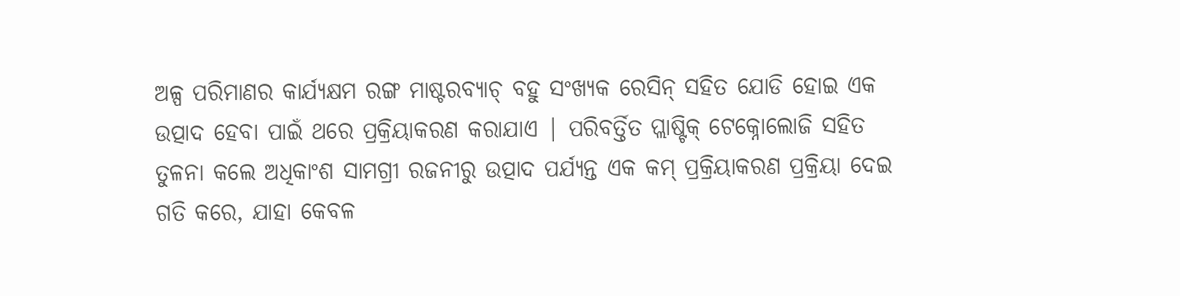ଅଳ୍ପ ପରିମାଣର କାର୍ଯ୍ୟକ୍ଷମ ରଙ୍ଗ ମାଷ୍ଟରବ୍ୟାଚ୍ ବହୁ ସଂଖ୍ୟକ ରେସିନ୍ ସହିତ ଯୋଡି ହୋଇ ଏକ ଉତ୍ପାଦ ହେବା ପାଇଁ ଥରେ ପ୍ରକ୍ରିୟାକରଣ କରାଯାଏ | ପରିବର୍ତ୍ତିତ ପ୍ଲାଷ୍ଟିକ୍ ଟେକ୍ନୋଲୋଜି ସହିତ ତୁଳନା କଲେ ଅଧିକାଂଶ ସାମଗ୍ରୀ ରଜନୀରୁ ଉତ୍ପାଦ ପର୍ଯ୍ୟନ୍ତ ଏକ କମ୍ ପ୍ରକ୍ରିୟାକରଣ ପ୍ରକ୍ରିୟା ଦେଇ ଗତି କରେ, ଯାହା କେବଳ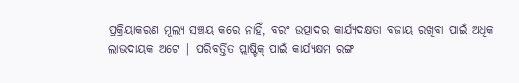ପ୍ରକ୍ରିୟାକରଣ ମୂଲ୍ୟ ସଞ୍ଚୟ କରେ ନାହିଁ, ବରଂ ଉତ୍ପାଦର କାର୍ଯ୍ୟଦକ୍ଷତା ବଜାୟ ରଖିବା ପାଇଁ ଅଧିକ ଲାଭଦାୟକ ଅଟେ | ପରିବର୍ତ୍ତିତ ପ୍ଲାଷ୍ଟିକ୍ ପାଇଁ କାର୍ଯ୍ୟକ୍ଷମ ରଙ୍ଗ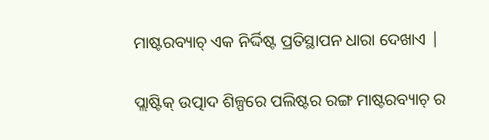ମାଷ୍ଟରବ୍ୟାଚ୍ ଏକ ନିର୍ଦ୍ଦିଷ୍ଟ ପ୍ରତିସ୍ଥାପନ ଧାରା ଦେଖାଏ |

ପ୍ଲାଷ୍ଟିକ୍ ଉତ୍ପାଦ ଶିଳ୍ପରେ ପଲିଷ୍ଟର ରଙ୍ଗ ମାଷ୍ଟରବ୍ୟାଚ୍ ର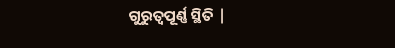ଗୁରୁତ୍ୱପୂର୍ଣ୍ଣ ସ୍ଥିତି |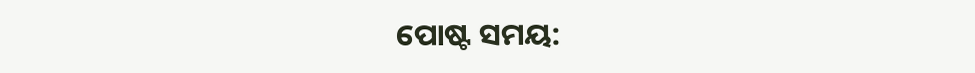ପୋଷ୍ଟ ସମୟ: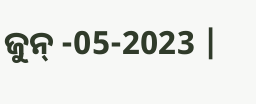ଜୁନ୍ -05-2023 |